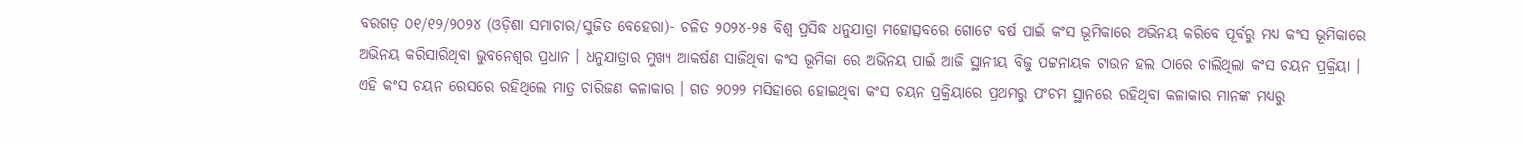ବରଗଡ଼ ୦୧/୧୨/୨୦୨୪ (ଓଡ଼ିଶା ସମାଚାର/ସୁଜିତ ବେହେରା)- ଚଳିତ ୨୦୨୪-୨୫ ବିଶ୍ଵ ପ୍ରସିଦ୍ଧ ଧନୁଯାତ୍ରା ମହୋତ୍ସବରେ ଗୋଟେ ବର୍ଷ ପାଇଁ କଂସ ଭୂମିକାରେ ଅଭିନୟ କରିବେ ପୂର୍ବରୁ ମଧ୍ୟ କଂସ ଭୂମିକାରେ ଅଭିନୟ କରିସାରିଥିବା ଭୁବନେଶ୍ୱର ପ୍ରଧାନ । ଧନୁଯାତ୍ରାର ମୁଖ୍ୟ ଆକର୍ଷଣ ସାଜିଥିବା କଂସ ଭୂମିକା ରେ ଅଭିନୟ ପାଇଁ ଆଜି ସ୍ଥାନୀୟ ବିଜୁ ପଟ୍ଟନାୟକ ଟାଉନ ହଲ ଠାରେ ଚାଲିଥିଲା କଂସ ଚୟନ ପ୍ରକ୍ରିୟା । ଏହି କଂସ ଚୟନ ରେସରେ ରହିଥିଲେ ମାତ୍ର ଚାରିଜଣ କଳାକାର । ଗତ ୨୦୨୨ ମସିହାରେ ହୋଇଥିବା କଂସ ଚୟନ ପ୍ରକ୍ରିୟାରେ ପ୍ରଥମରୁ ପଂଚମ ସ୍ଥାନରେ ରହିଥିବା କଳାକାର ମାନଙ୍କ ମଧ୍ୟରୁ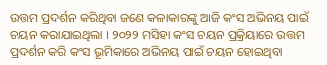ଉତ୍ତମ ପ୍ରଦର୍ଶନ କରିଥିବା ଜଣେ କଳାକାରଙ୍କୁ ଆଜି କଂସ ଅଭିନୟ ପାଇଁ ଚୟନ କରାଯାଇଥିଲା । ୨୦୨୨ ମସିହା କଂସ ଚୟନ ପ୍ରକ୍ରିୟାରେ ଉତ୍ତମ ପ୍ରଦର୍ଶନ କରି କଂସ ଭୂମିକାରେ ଅଭିନୟ ପାଇଁ ଚୟନ ହୋଇଥିବା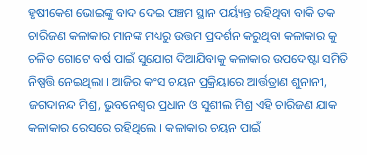ହୃଷୀକେଶ ଭୋଇଙ୍କୁ ବାଦ ଦେଇ ପଞ୍ଚମ ସ୍ଥାନ ପର୍ୟ୍ୟନ୍ତ ରହିଥିବା ବାକି ତକ ଚାରିଜଣ କଳାକାର ମାନଙ୍କ ମଧ୍ୟରୁ ଉତ୍ତମ ପ୍ରଦର୍ଶନ କରୁଥିବା କଳାକାର କୁ ଚଳିତ ଗୋଟେ ବର୍ଷ ପାଇଁ ସୁଯୋଗ ଦିଆଯିବାକୁ କଳାକାର ଉପଦେଷ୍ଟା ସମିତି ନିଷ୍ପତ୍ତି ନେଇଥିଲା । ଆଜିର କଂସ ଚୟନ ପ୍ରକ୍ରିୟାରେ ଆର୍ତ୍ତତ୍ରାଣ ଶୁନାନୀ, ଜଗଦାନନ୍ଦ ମିଶ୍ର, ଭୁବନେଶ୍ୱର ପ୍ରଧାନ ଓ ସୁଶୀଲ ମିଶ୍ର ଏହି ଚାରିଜଣ ଯାକ କଳାକାର ରେସରେ ରହିଥିଲେ । କଳାକାର ଚୟନ ପାଇଁ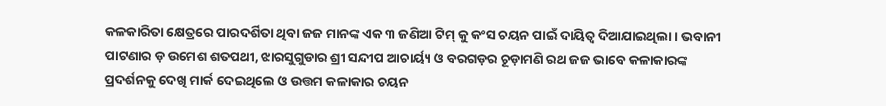କଳକାରିତା କ୍ଷେତ୍ରରେ ପାରଦର୍ଶିତା ଥିବା ଜଜ ମାନଙ୍କ ଏକ ୩ ଜଣିଆ ଟିମ୍ କୁ କଂସ ଚୟନ ପାଇଁ ଦାୟିତ୍ବ ଦିଆଯାଇଥିଲା । ଭବାନୀ ପାଟଣାର ଡ଼ ଉମେଶ ଶତପଥୀ, ଝାରସୁଗୁଡାର ଶ୍ରୀ ସନ୍ଦୀପ ଆଚାର୍ୟ୍ୟ ଓ ବରଗଡ଼ର ଚୂଡ଼ାମଣି ରଥ ଜଜ ଭାବେ କଳାକାରଙ୍କ ପ୍ରଦର୍ଶନକୁ ଦେଖି ମାର୍କ ଦେଇଥିଲେ ଓ ଉତ୍ତମ କଳାକାର ଚୟନ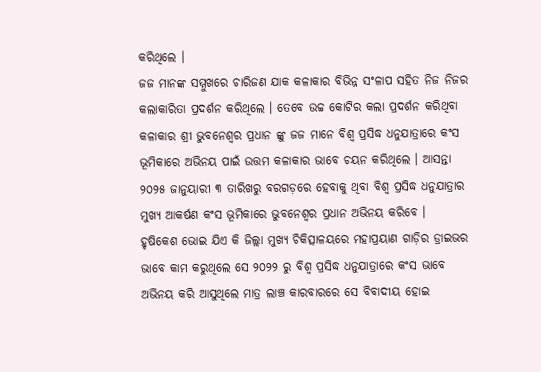କରିଥିଲେ ।
ଜଜ ମାନଙ୍କ ସମ୍ମୁଖରେ ଚାରିଜଣ ଯାକ କଳାକାର ବିଭିନ୍ନ ସଂଳାପ ସହିତ ନିଜ ନିଜର କଲାକାରିତା ପ୍ରଦର୍ଶନ କରିଥିଲେ । ତେବେ ଉଚ୍ଚ କୋଟିର କଲା ପ୍ରଦର୍ଶନ କରିଥିବା କଳାକାର ଶ୍ରୀ ଭୁବନେଶ୍ୱର ପ୍ରଧାନ ଙ୍କୁ ଜଜ ମାନେ ବିଶ୍ଵ ପ୍ରସିଦ୍ଧ ଧନୁଯାତ୍ରାରେ କଂସ ଭୂମିକାରେ ଅଭିନୟ ପାଇଁ ଉତ୍ତମ କଳାକାର ଭାବେ ଚୟନ କରିଥିଲେ । ଆସନ୍ତା ୨୦୨୫ ଜାନୁୟାରୀ ୩ ତାରିଖରୁ ବରଗଡ଼ରେ ହେବାକୁ ଥିବା ବିଶ୍ୱ ପ୍ରସିଦ୍ଧ ଧନୁଯାତ୍ରାର ମୁଖ୍ୟ ଆକର୍ଷଣ କଂସ ଭୂମିକାରେ ଭୁବନେଶ୍ୱର ପ୍ରଧାନ ଅଭିନୟ କରିବେ ।
ହୃଷିକେଶ ଭୋଇ ଯିଏ କି ଜିଲ୍ଲା ମୁଖ୍ୟ ଚିକିତ୍ସାଳୟରେ ମହାପ୍ରୟାଣ ଗାଡ଼ିର ଡ୍ରାଇଭର ଭାବେ କାମ କରୁଥିଲେ ସେ ୨୦୨୨ ରୁ ବିଶ୍ଵ ପ୍ରସିଦ୍ଧ ଧନୁଯାତ୍ରାରେ କଂସ ଭାବେ ଅଭିନୟ କରି ଆସୁଥିଲେ ମାତ୍ର ଲାଞ୍ଚ କାରବାରରେ ସେ ବିବାଦୀୟ ହୋଇ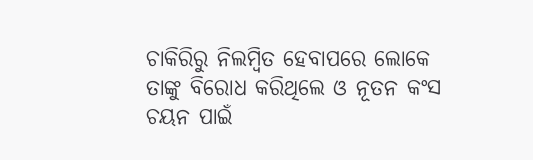ଚାକିରିରୁ ନିଲମ୍ବିତ ହେବାପରେ ଲୋକେ ତାଙ୍କୁ ବିରୋଧ କରିଥିଲେ ଓ ନୂତନ କଂସ ଚୟନ ପାଇଁ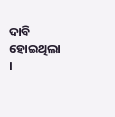ଦାବି ହୋଇଥିଲା ।